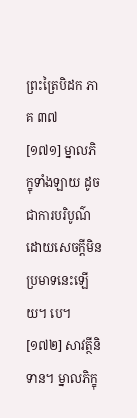ព្រះត្រៃបិដក ភាគ ៣៧
[១៧១] ម្នាលភិក្ខុទាំងឡាយ ដូចជាការបរិបូណ៌ ដោយសេចក្តីមិនប្រមាទនេះឡើយ។ បេ។
[១៧២] សាវត្ថីនិទាន។ ម្នាលភិក្ខុ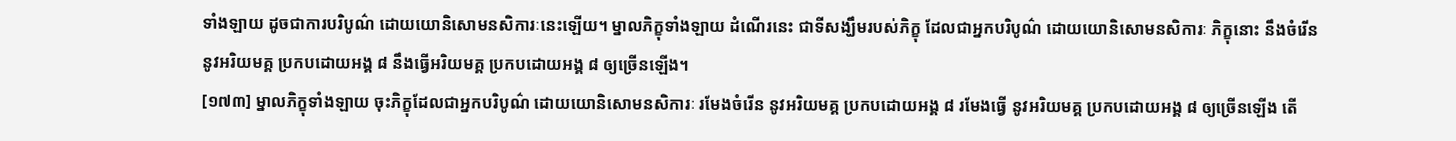ទាំងឡាយ ដូចជាការបរិបូណ៌ ដោយយោនិសោមនសិការៈនេះឡើយ។ ម្នាលភិក្ខុទាំងឡាយ ដំណើរនេះ ជាទីសង្ឃឹមរបស់ភិក្ខុ ដែលជាអ្នកបរិបូណ៌ ដោយយោនិសោមនសិការៈ ភិក្ខុនោះ នឹងចំរើន នូវអរិយមគ្គ ប្រកបដោយអង្គ ៨ នឹងធ្វើអរិយមគ្គ ប្រកបដោយអង្គ ៨ ឲ្យច្រើនឡើង។
[១៧៣] ម្នាលភិក្ខុទាំងឡាយ ចុះភិក្ខុដែលជាអ្នកបរិបូណ៌ ដោយយោនិសោមនសិការៈ រមែងចំរើន នូវអរិយមគ្គ ប្រកបដោយអង្គ ៨ រមែងធ្វើ នូវអរិយមគ្គ ប្រកបដោយអង្គ ៨ ឲ្យច្រើនឡើង តើ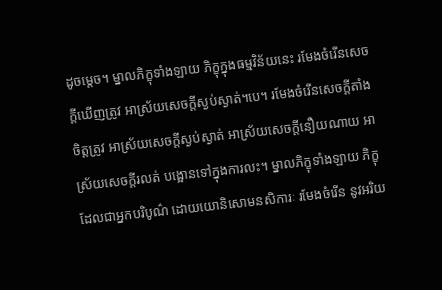ដូចម្តេច។ ម្នាលភិក្ខុទាំងឡាយ ភិក្ខុក្នុងធម្មវិន័យនេះ រមែងចំរើនសេចក្តីឃើញត្រូវ អាស្រ័យសេចក្តីស្ងប់ស្ងាត់។បេ។ រមែងចំរើនសេចក្តីតាំងចិត្តត្រូវ អាស្រ័យសេចក្តីស្ងប់ស្ងាត់ អាស្រ័យសេចក្តីនឿយណាយ អាស្រ័យសេចក្តីរលត់ បង្អោនទៅក្នុងការលះ។ ម្នាលភិក្ខុទាំងឡាយ ភិក្ខុដែលជាអ្នកបរិបូណ៌ ដោយយោនិសោមនសិការៈ រមែងចំរើន នូវអរិយ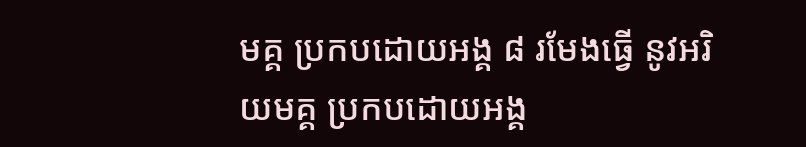មគ្គ ប្រកបដោយអង្គ ៨ រមែងធ្វើ នូវអរិយមគ្គ ប្រកបដោយអង្គ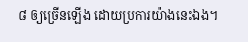៨ ឲ្យច្រើនឡើង ដោយប្រការយ៉ាងនេះឯង។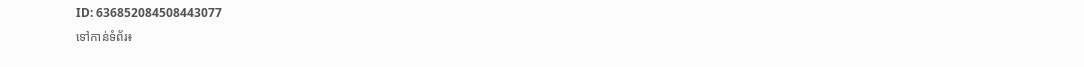ID: 636852084508443077
ទៅកាន់ទំព័រ៖